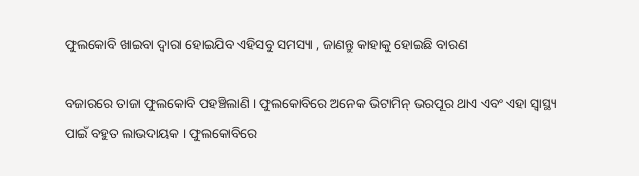ଫୁଲକୋବି ଖାଇବା ଦ୍ଵାରା ହୋଇଯିବ ଏହିସବୁ ସମସ୍ୟା , ଜାଣନ୍ତୁ କାହାକୁ ହୋଇଛି ବାରଣ

ବଜାରରେ ତାଜା ଫୁଲକୋବି ପହଞ୍ଚିଲାଣି । ଫୁଲକୋବିରେ ଅନେକ ଭିଟାମିନ୍ ଭରପୂର ଥାଏ ଏବଂ ଏହା ସ୍ୱାସ୍ଥ୍ୟ ପାଇଁ ବହୁତ ଲାଭଦାୟକ । ଫୁଲକୋବିରେ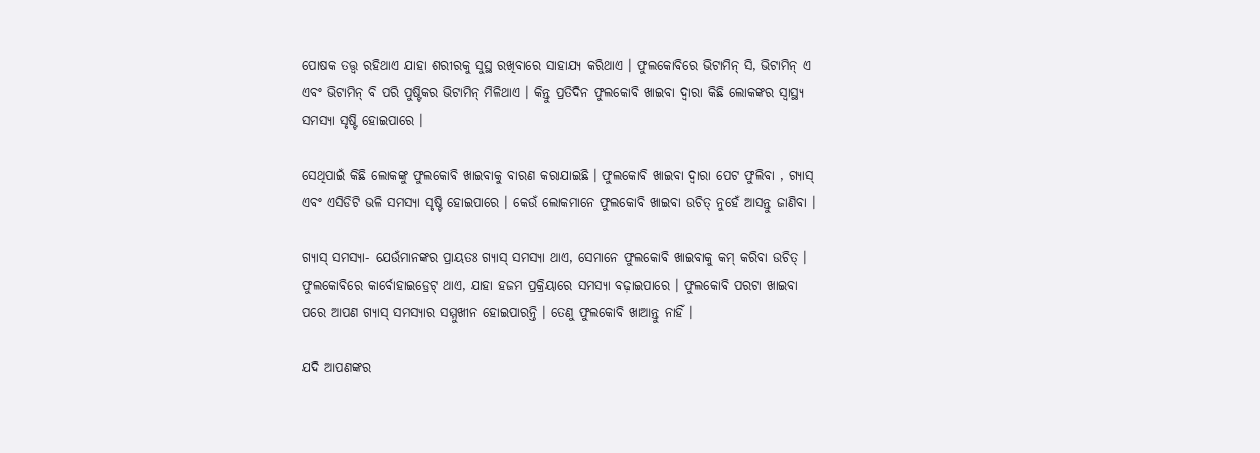ପୋଷକ ତତ୍ତ୍ୱ ରହିଥାଏ ଯାହା ଶରୀରକୁ ସୁସ୍ଥ ରଖିବାରେ ସାହାଯ୍ୟ କରିଥାଏ । ଫୁଲକୋବିରେ ଭିଟାମିନ୍ ସି, ଭିଟାମିନ୍ ଏ ଏବଂ ଭିଟାମିନ୍ ବି ପରି ପୁଷ୍ଟିକର ଭିଟାମିନ୍ ମିଳିଥାଏ । କିନ୍ତୁ ପ୍ରତିଦିନ ଫୁଲକୋବି ଖାଇବା ଦ୍ବାରା କିଛି ଲୋକଙ୍କର ସ୍ବାସ୍ଥ୍ୟ ସମସ୍ୟା ସୃଷ୍ଟି ହୋଇପାରେ ।

ସେଥିପାଇଁ କିଛି ଲୋକଙ୍କୁ ଫୁଲକୋବି ଖାଇବାକୁ ବାରଣ କରାଯାଇଛି । ଫୁଲକୋବି ଖାଇବା ଦ୍ୱାରା ପେଟ ଫୁଲିବା , ଗ୍ୟାସ୍ ଏବଂ ଏସିଡିଟି ଭଳି ସମସ୍ୟା ସୃଷ୍ଟି ହୋଇପାରେ । କେଉଁ ଲୋକମାନେ ଫୁଲକୋବି ଖାଇବା ଉଚିତ୍ ନୁହେଁ ଆସନ୍ତୁ ଜାଣିବା ।

ଗ୍ୟାସ୍ ସମସ୍ୟା- ଯେଉଁମାନଙ୍କର ପ୍ରାୟତଃ ଗ୍ୟାସ୍ ସମସ୍ୟା ଥାଏ, ସେମାନେ ଫୁଲକୋବି ଖାଇବାକୁ କମ୍ କରିବା ଉଚିତ୍ । ଫୁଲକୋବିରେ କାର୍ବୋହାଇଡ୍ରେଟ୍ ଥାଏ, ଯାହା ହଜମ ପ୍ରକ୍ରିୟାରେ ସମସ୍ୟା ବଢ଼ାଇପାରେ । ଫୁଲକୋବି ପରଟା ଖାଇବା ପରେ ଆପଣ ଗ୍ୟାସ୍ ସମସ୍ୟାର ସମ୍ମୁଖୀନ ହୋଇପାରନ୍ତି । ତେଣୁ ଫୁଲକୋବି ଖାଆନ୍ତୁ ନାହିଁ ।

ଯଦି ଆପଣଙ୍କର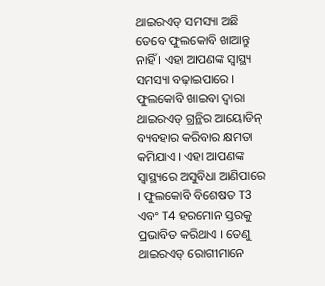ଥାଇରଏଡ୍ ସମସ୍ୟା ଅଛି ତେବେ ଫୁଲକୋବି ଖାଆନ୍ତୁ ନାହିଁ । ଏହା ଆପଣଙ୍କ ସ୍ବାସ୍ଥ୍ୟ ସମସ୍ୟା ବଢ଼ାଇପାରେ । ଫୁଲକୋବି ଖାଇବା ଦ୍ୱାରା ଥାଇରଏଡ୍ ଗ୍ରନ୍ଥିର ଆୟୋଡିନ୍ ବ୍ୟବହାର କରିବାର କ୍ଷମତା କମିଯାଏ । ଏହା ଆପଣଙ୍କ ସ୍ବାସ୍ଥ୍ୟରେ ଅସୁବିଧା ଆଣିପାରେ । ଫୁଲକୋବି ବିଶେଷତ T3 ଏବଂ T4 ହରମୋନ ସ୍ତରକୁ ପ୍ରଭାବିତ କରିଥାଏ । ତେଣୁ ଥାଇରଏଡ୍ ରୋଗୀମାନେ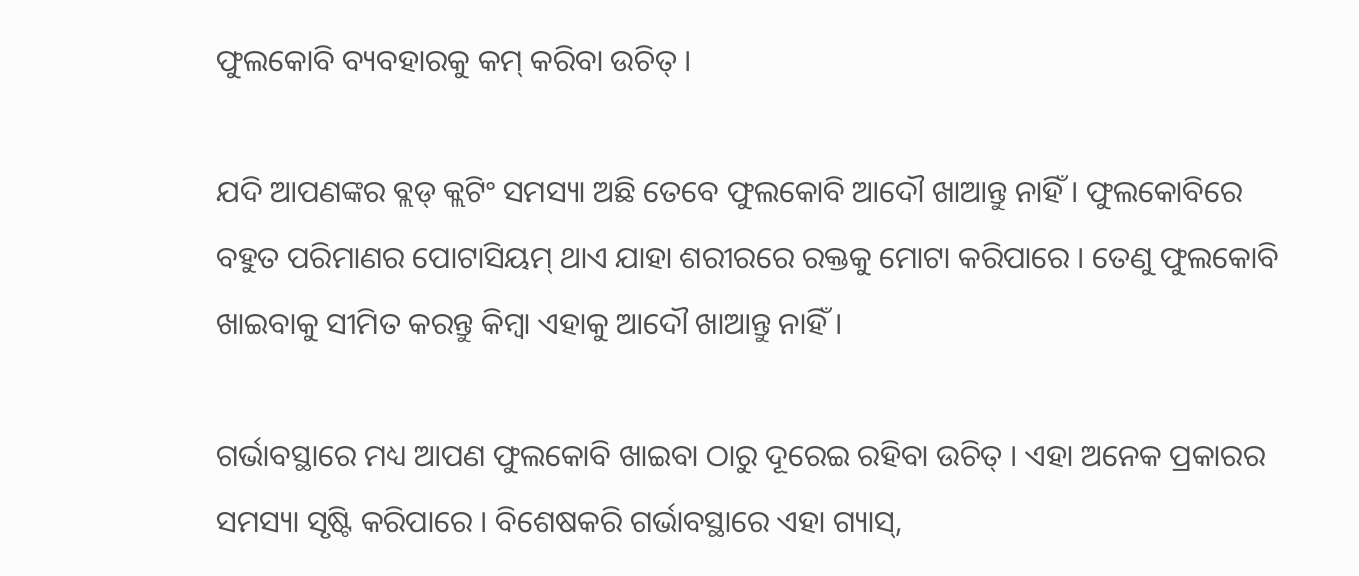ଫୁଲକୋବି ବ୍ୟବହାରକୁ କମ୍ କରିବା ଉଚିତ୍ ।

ଯଦି ଆପଣଙ୍କର ବ୍ଲଡ୍ କ୍ଲଟିଂ ସମସ୍ୟା ଅଛି ତେବେ ଫୁଲକୋବି ଆଦୌ ଖାଆନ୍ତୁ ନାହିଁ । ଫୁଲକୋବିରେ ବହୁତ ପରିମାଣର ପୋଟାସିୟମ୍ ଥାଏ ଯାହା ଶରୀରରେ ରକ୍ତକୁ ମୋଟା କରିପାରେ । ତେଣୁ ଫୁଲକୋବି ଖାଇବାକୁ ସୀମିତ କରନ୍ତୁ କିମ୍ବା ଏହାକୁ ଆଦୌ ଖାଆନ୍ତୁ ନାହିଁ ।

ଗର୍ଭାବସ୍ଥାରେ ମଧ୍ୟ ଆପଣ ଫୁଲକୋବି ଖାଇବା ଠାରୁ ଦୂରେଇ ରହିବା ଉଚିତ୍ । ଏହା ଅନେକ ପ୍ରକାରର ସମସ୍ୟା ସୃଷ୍ଟି କରିପାରେ । ବିଶେଷକରି ଗର୍ଭାବସ୍ଥାରେ ଏହା ଗ୍ୟାସ୍,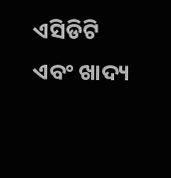ଏସିଡିଟି ଏବଂ ଖାଦ୍ୟ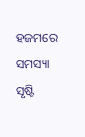ହଜମରେ ସମସ୍ୟା ସୃଷ୍ଟି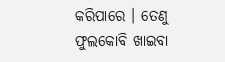କରିପାରେ । ତେଣୁ ଫୁଲକୋବି ଖାଇବା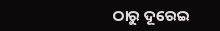ଠାରୁ ଦୂରେଇ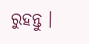ରୁହନ୍ତୁ ।